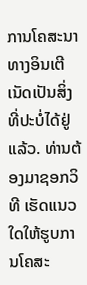ການໂຄສະນາທາງອິນເຕີເນັດເປັນສິ່ງທີ່ປະບໍ່ໄດ້ຢູ່ແລ້ວ. ທ່ານຕ້ອງມາຊອກວິທີ ເຮັດແນວໃດໃຫ້ຮູບການໂຄສະ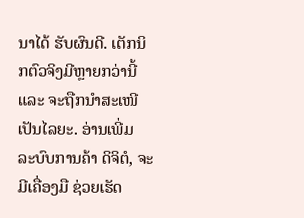ນາໄດ້ ຮັບຜົນດີ. ເຕັກນິກຕົວຈິງມີຫຼາຍກວ່ານີ້ ແລະ ຈະຖືກນຳສະເໜີເປັນໄລຍະ. ອ່ານເພີ່ມ
ລະບົບການຄ້າ ດິຈິຕໍ, ຈະມີເຄື່ອງມື ຊ່ວຍເຮັດ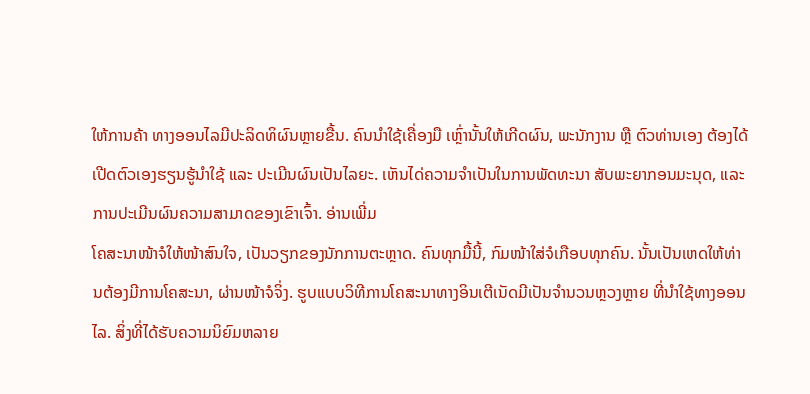ໃຫ້ການຄ້າ ທາງອອນໄລມີປະລິດທິຜົນຫຼາຍຂື້ນ. ຄົນນຳໃຊ້ເຄື່ອງມື ເຫຼົ່ານັ້ນໃຫ້ເກີດຜົນ, ພະນັກງານ ຫຼື ຕົວທ່ານເອງ ຕ້ອງໄດ້ເປີດຕົວເອງຮຽນຮູ້ນຳໃຊ້ ແລະ ປະເມີນຜົນເປັນໄລຍະ. ເຫັນໄດ່ຄວາມຈຳເປັນໃນການພັດທະນາ ສັບພະຍາກອນມະນຸດ, ແລະ ການປະເມີນຜົນຄວາມສາມາດຂອງເຂົາເຈົ້າ. ອ່ານເພີ່ມ
ໂຄສະນາໜ້າຈໍໃຫ້ໜ້າສົນໃຈ, ເປັນວຽກຂອງນັກການຕະຫຼາດ. ຄົນທຸກມື້ນີ້, ກົມໜ້າໃສ່ຈໍເກືອບທຸກຄົນ. ນັ້ນເປັນເຫດໃຫ້ທ່ານຕ້ອງມີການໂຄສະນາ, ຜ່ານໜ້າຈໍຈິ່ງ. ຮູບແບບວິທີການໂຄສະນາທາງອິນເຕີເນັດມີເປັນຈຳນວນຫຼວງຫຼາຍ ທີ່ນຳໃຊ້ທາງອອນໄລ. ສິ່ງທີ່ໄດ້ຮັບຄວາມນິຍົມຫລາຍ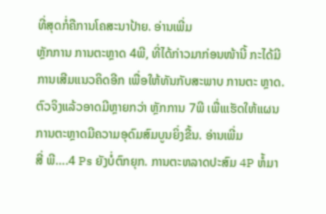ທີ່ສຸດກໍ່ຄືການໂຄສະນາປ້າຍ. ອ່ານເພີ່ມ
ຫຼັກການ ການຕະຫຼາດ 4ພີ, ທີ່ໄດ້ກ່າວມາກ່ອນໜ້ານີ້ ກະໄດ້ມີການເສີມແນວຄິດອີກ ເພື່ອໃຫ້ທັນກັບສະພາບ ການຕະ ຫຼາດ. ຕົວຈິງແລ້ວອາດມີຫຼາຍກວ່າ ຫຼັກການ 7ພີ ເພື່ແເຮັດໃຫ້ແຜນການຕະຫຼາດມີຄວາມອຸດົມສົມບູນຍິ່ງຂື້ນ. ອ່ານເພີ່ມ
ສີ່ ພີ….4 Ps ຍັງບໍ່ຕົກຍຸກ. ການຕະຫລາດປະສົມ 4P ຫໍ້ມາ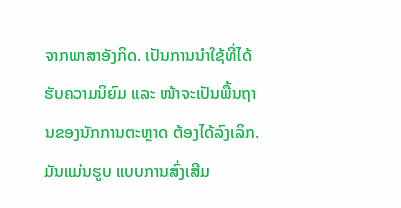ຈາກພາສາອັງກິດ. ເປັນການນຳໃຊ້ທີ່ໄດ້ຮັບຄວາມນິຍົມ ແລະ ໜ້າຈະເປັນພື້ນຖານຂອງນັກການຕະຫຼາດ ຕ້ອງໄດ້ລົງເລິກ. ມັນແມ່ນຮູບ ແບບການສົ່ງເສີມ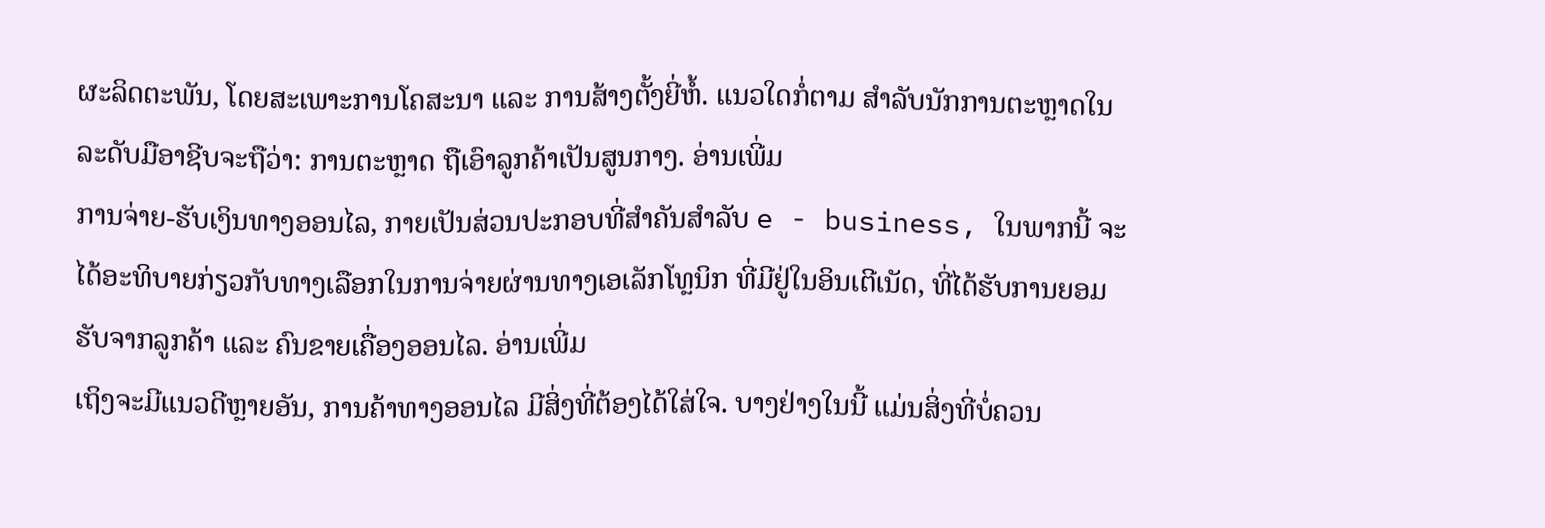ຜະລິດຕະພັນ, ໂດຍສະເພາະການໂຄສະນາ ແລະ ການສ້າງຕັ້ງຍີ່ຫໍ້. ແນວໃດກໍ່ຕາມ ສຳລັບນັກການຕະຫຼາດໃນລະດັບມືອາຊີບຈະຖືວ່າ: ການຕະຫຼາດ ຖືເອົາລູກຄ້າເປັນສູນກາງ. ອ່ານເພີ່ມ
ການຈ່າຍ-ຮັບເງິນທາງອອນໄລ, ກາຍເປັນສ່ວນປະກອບທີ່ສຳຄັນສຳລັບ e - business, ໃນພາກນີ້ ຈະໄດ້ອະທິບາຍກ່ຽວກັບທາງເລືອກໃນການຈ່າຍຜ່ານທາງເອເລັກໂທຼນິກ ທີ່ມີຢູ່ໃນອິນເຕີເນັດ, ທີ່ໄດ້ຮັບການຍອມຮັບຈາກລູກຄ້າ ແລະ ຄົນຂາຍເຄື່ອງອອນໄລ. ອ່ານເພີ່ມ
ເຖິງຈະມີແນວດີຫຼາຍອັນ, ການຄ້າທາງອອນໄລ ມີສິ່ງທີ່ຕ້ອງໄດ້ໃສ່ໃຈ. ບາງຢ່າງໃນນີ້ ແມ່ນສິ່ງທີ່ບໍ່ຄວນ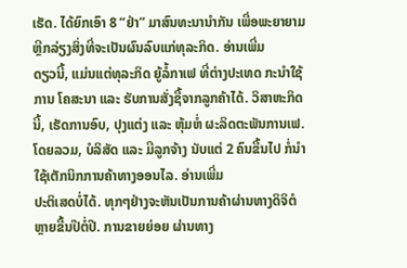ເຮັດ. ໄດ້ຍົກເອົາ 8 “ຢ່າ” ມາສົນທະນານຳກັນ ເພື່ອພະຍາຍາມຫຼີກລ່ຽງສິ່ງທີ່ຈະເປັນຜົນລົບແກ່ທຸລະກິດ. ອ່ານເພີ່ມ
ດຽວນີ້, ແມ່ນແຕ່ທຸລະກິດ ຍູ້ລໍ້ກາເຟ ທີ່ຕ່າງປະເທດ ກະນຳໃຊ້ການ ໂຄສະນາ ແລະ ຮັບການສັ່ງຊື້ຈາກລູກຄ້າໄດ້. ວິສາຫະກິດນີ້, ເຮັດການອົບ, ປຸງແຕ່ງ ແລະ ຫຸ້ມຫ່ໍ ຜະລິດຕະພັນການເຟ. ໂດຍລວມ, ບໍລິສັດ ແລະ ມີລູກຈ້າງ ນັບແຕ່ 2 ຄົນຂື້ນໄປ ກໍ່ນຳໃຊ້ເຕັກນິກການຄ້າທາງອອນໄລ. ອ່ານເພີ່ມ
ປະຕິເສດບໍ່ໄດ້. ທຸກໆຢ່າງຈະຫັນເປັນການຄ້າຜ່ານທາງດິຈິຕໍຫຼາຍຂື້ນປີຕໍ່ປີ. ການຂາຍຍ່ອຍ ຜ່ານທາງ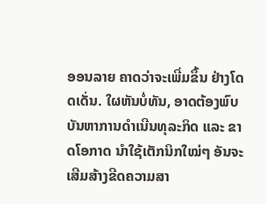ອອນລາຍ ຄາດວ່າຈະເພີ່ມຂຶ້ນ ຢ່າງໂດດເດັ່ນ. ໃຜຫັນບໍ່ທັນ, ອາດຕ້ອງພົບບັນຫາການດຳເນີນທຸລະກິດ ແລະ ຂາດໂອກາດ ນຳໃຊ້ເຕັກນິກໃໝ່ໆ ອັນຈະເສີມສ້າງຂີດຄວາມສາ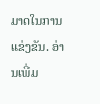ມາດໃນການແຂ່ງຂັນ. ອ່ານເພີ່ມ